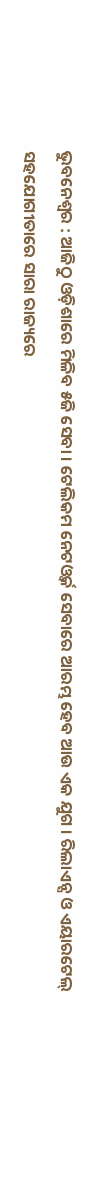ଭୁବନେଶ୍ୱର : ଆଜିଠୁ ଓଡ଼ିଶାରେ ମିଳିବ ୫ଜି ସେବା । ଟେଲିକମ ନେଟଓ୍ୱର୍କ ସେବାରେ ଆରମ୍ଭ ହେବ ଆଉ ଏକ ଯୁଗ । ରିଲାଏନ୍ସ ଓ ଏୟାରଟେଲ୍ ସହଯୋଗୀତାରେ ସାରା ରାଜ୍ୟରେ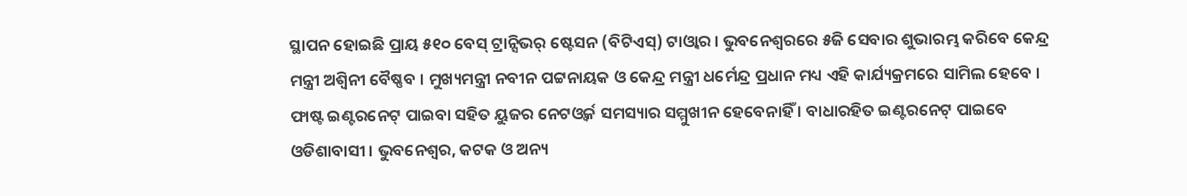ସ୍ଥାପନ ହୋଇଛି ପ୍ରାୟ ୫୧୦ ବେସ୍ ଟ୍ରାନ୍ସିଭର୍ ଷ୍ଟେସନ (ବିଟିଏସ୍) ଟାଓ୍ୱାର । ଭୁବନେଶ୍ୱରରେ ୫ଜି ସେବାର ଶୁଭାରମ୍ଭ କରିବେ କେନ୍ଦ୍ର ମନ୍ତ୍ରୀ ଅଶ୍ୱିନୀ ବୈଷ୍ଣବ । ମୁଖ୍ୟମନ୍ତ୍ରୀ ନବୀନ ପଟ୍ଟନାୟକ ଓ କେନ୍ଦ୍ର ମନ୍ତ୍ରୀ ଧର୍ମେନ୍ଦ୍ର ପ୍ରଧାନ ମଧ୍ୟ ଏହି କାର୍ଯ୍ୟକ୍ରମରେ ସାମିଲ ହେବେ । ଫାଷ୍ଟ ଇଣ୍ଟରନେଟ୍ ପାଇବା ସହିତ ୟୁଜର ନେଟଓ୍ୱର୍କ ସମସ୍ୟାର ସମ୍ମୁଖୀନ ହେବେନାହିଁ । ବାଧାରହିତ ଇଣ୍ଟରନେଟ୍ ପାଇବେ ଓଡିଶାବାସୀ । ଭୁବନେଶ୍ୱର, କଟକ ଓ ଅନ୍ୟ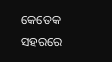କେତେକ ସହରରେ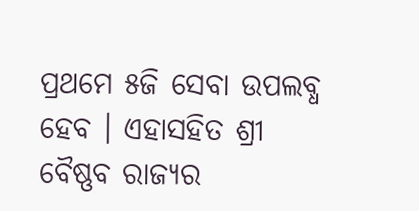ପ୍ରଥମେ ୫ଜି ସେବା ଉପଲବ୍ଧ ହେବ । ଏହାସହିତ ଶ୍ରୀ ବୈଷ୍ଣବ ରାଜ୍ୟର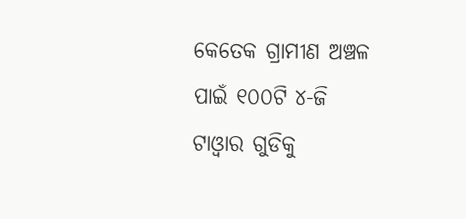କେତେକ ଗ୍ରାମୀଣ ଅଞ୍ଚଳ ପାଇଁ ୧୦୦ଟି ୪-ଜି ଟାଓ୍ୱାର ଗୁଡିକୁ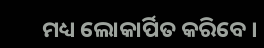ମଧ୍ୟ ଲୋକାର୍ପିତ କରିବେ ।